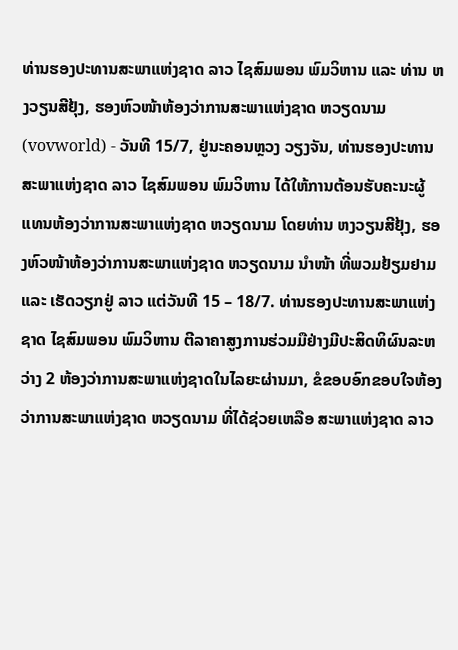ທ່ານຮອງປະທານສະພາແຫ່ງຊາດ ລາວ ໄຊສົມພອນ ພົມວິຫານ ແລະ ທ່ານ ຫງວຽນສີຢຸ້ງ, ຮອງຫົວໜ້າຫ້ອງວ່າການສະພາແຫ່ງຊາດ ຫວຽດນາມ
(vovworld) - ວັນທີ 15/7, ຢູ່ນະຄອນຫຼວງ ວຽງຈັນ, ທ່ານຮອງປະທານສະພາແຫ່ງຊາດ ລາວ ໄຊສົມພອນ ພົມວິຫານ ໄດ້ໃຫ້ການຕ້ອນຮັບຄະນະຜູ້ແທນຫ້ອງວ່າການສະພາແຫ່ງຊາດ ຫວຽດນາມ ໂດຍທ່ານ ຫງວຽນສີຢຸ້ງ, ຮອງຫົວໜ້າຫ້ອງວ່າການສະພາແຫ່ງຊາດ ຫວຽດນາມ ນຳໜ້າ ທີ່ພວມຢ້ຽມຢາມ ແລະ ເຮັດວຽກຢູ່ ລາວ ແຕ່ວັນທີ 15 – 18/7. ທ່ານຮອງປະທານສະພາແຫ່ງຊາດ ໄຊສົມພອນ ພົມວິຫານ ຕີລາຄາສູງການຮ່ວມມືຢ່າງມີປະສິດທິຜົນລະຫວ່າງ 2 ຫ້ອງວ່າການສະພາແຫ່ງຊາດໃນໄລຍະຜ່ານມາ, ຂໍຂອບອົກຂອບໃຈຫ້ອງວ່າການສະພາແຫ່ງຊາດ ຫວຽດນາມ ທີ່ໄດ້ຊ່ວຍເຫລືອ ສະພາແຫ່ງຊາດ ລາວ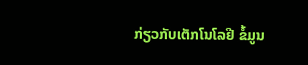ກ່ຽວກັບເຕັກໂນໂລຢີ ຂໍ້ມູນ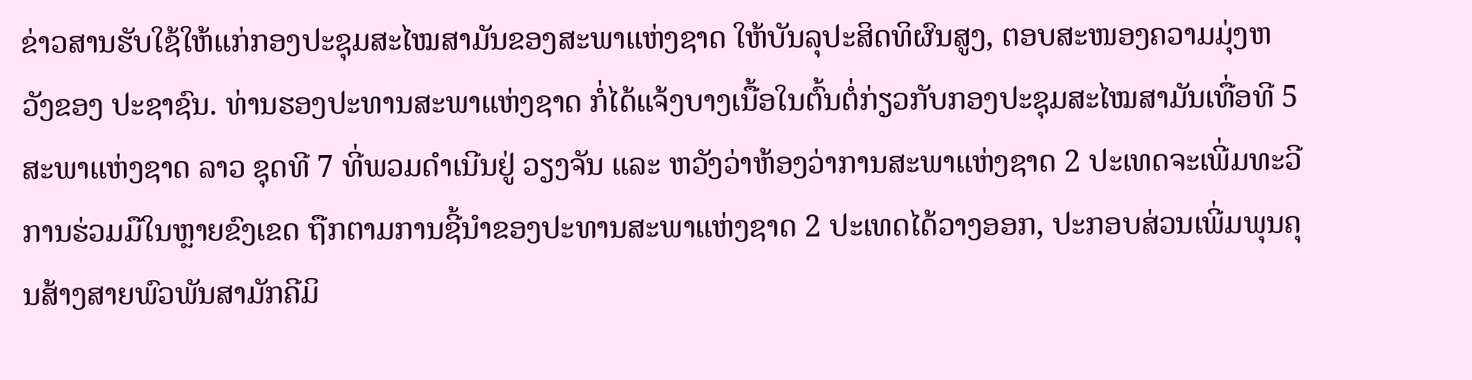ຂ່າວສານຮັບໃຊ້ໃຫ້ແກ່ກອງປະຊຸມສະໄໝສາມັນຂອງສະພາແຫ່ງຊາດ ໃຫ້ບັນລຸປະສິດທິຜົນສູງ, ຕອບສະໜອງຄວາມມຸ່ງຫວັງຂອງ ປະຊາຊົນ. ທ່ານຮອງປະທານສະພາແຫ່ງຊາດ ກໍ່ໄດ້ແຈ້ງບາງເນື້ອໃນຕົ້ນຕໍ່ກ່ຽວກັບກອງປະຊຸມສະໄໝສາມັນເທື່ອທີ 5 ສະພາແຫ່ງຊາດ ລາວ ຊຸດທີ 7 ທີ່ພວມດຳເນີນຢູ່ ວຽງຈັນ ແລະ ຫວັງວ່າຫ້ອງວ່າການສະພາແຫ່ງຊາດ 2 ປະເທດຈະເພີ່ມທະວີການຮ່ວມມືໃນຫຼາຍຂົງເຂດ ຖືກຕາມການຊີ້ນຳຂອງປະທານສະພາແຫ່ງຊາດ 2 ປະເທດໄດ້ວາງອອກ, ປະກອບສ່ວນເພີ່ມພຸນຄຸນສ້າງສາຍພົວພັນສາມັກຄີມິ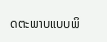ດຕະພາບແບບພິ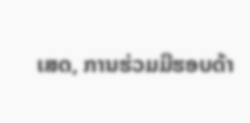ເສດ, ການຮ່ວມມືຮອບດ້າ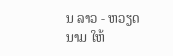ນ ລາວ - ຫວຽດນາມ ໃຫ້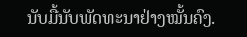ນັບມື້ນັບພັດທະນາຢ່າງໝັ້ນຄົງ.